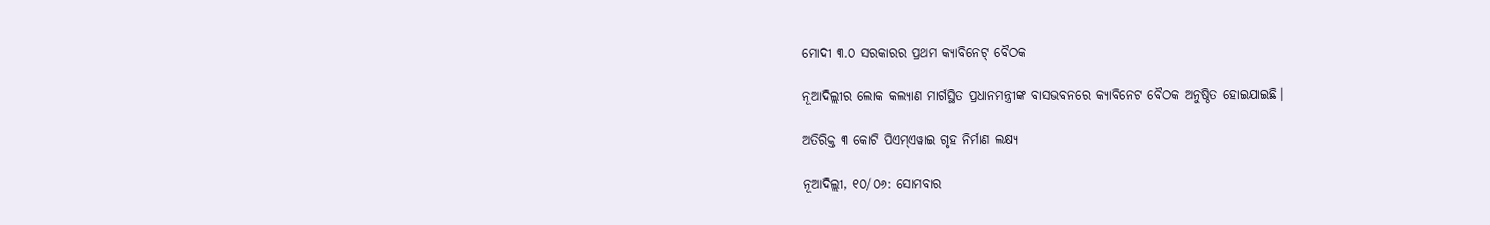ମୋଦୀ ୩.୦ ସରକାରର ପ୍ରଥମ କ୍ୟାବିନେଟ୍ ବୈଠକ

ନୂଆଦିଲ୍ଲୀର ଲୋକ କଲ୍ୟାଣ ମାର୍ଗସ୍ଥିତ ପ୍ରଧାନମନ୍ତ୍ରୀଙ୍କ ବାସଭବନରେ କ୍ୟାବିନେଟ ବୈଠକ ଅନୁଷ୍ଠିତ ହୋଇଯାଇଛି।

ଅତିରିକ୍ତ ୩ କୋଟି ପିଏମ୍ଏୱାଇ ଗୃହ ନିର୍ମାଣ ଲକ୍ଷ୍ୟ

ନୂଆଦିଲ୍ଲୀ, ୧୦/୦୬: ସୋମବାର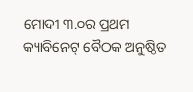ମୋଦୀ ୩.୦ର ପ୍ରଥମ କ୍ୟାବିନେଟ୍ ବୈଠକ ଅନୁଷ୍ଠିତ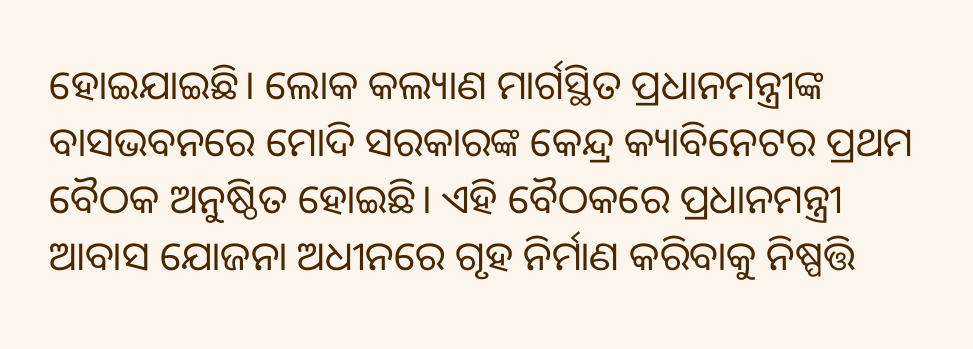ହୋଇଯାଇଛି। ଲୋକ କଲ୍ୟାଣ ମାର୍ଗସ୍ଥିତ ପ୍ରଧାନମନ୍ତ୍ରୀଙ୍କ ବାସଭବନରେ ମୋଦି ସରକାରଙ୍କ କେନ୍ଦ୍ର କ୍ୟାବିନେଟର ପ୍ରଥମ ବୈଠକ ଅନୁଷ୍ଠିତ ହୋଇଛି। ଏହି ବୈଠକରେ ପ୍ରଧାନମନ୍ତ୍ରୀ ଆବାସ ଯୋଜନା ଅଧୀନରେ ଗୃହ ନିର୍ମାଣ କରିବାକୁ ନିଷ୍ପତ୍ତି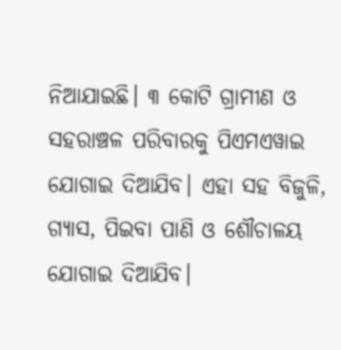ନିଆଯାଇଛି। ୩ କୋଟି ଗ୍ରାମୀଣ ଓ ସହରାଞ୍ଚଳ ପରିବାରକୁ ପିଏମଏୱାଇ ଯୋଗାଇ ଦିଆଯିବ। ଏହା ସହ ବିଜୁଳି, ଗ୍ୟାସ, ପିଇବା ପାଣି ଓ ଶୌଚାଳୟ ଯୋଗାଇ ଦିଆଯିବ।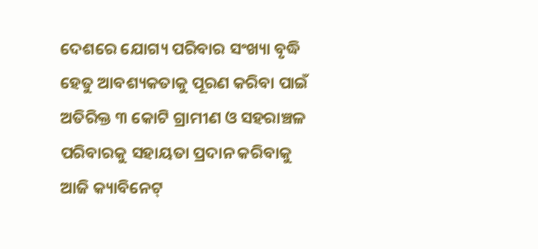ଦେଶରେ ଯୋଗ୍ୟ ପରିବାର ସଂଖ୍ୟା ବୃଦ୍ଧି ହେତୁ ଆବଶ୍ୟକତାକୁ ପୂରଣ କରିବା ପାଇଁ ଅତିରିକ୍ତ ୩ କୋଟି ଗ୍ରାମୀଣ ଓ ସହରାଞ୍ଚଳ ପରିବାରକୁ ସହାୟତା ପ୍ରଦାନ କରିବାକୁ ଆଜି କ୍ୟାବିନେଟ୍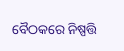ବୈଠକରେ ନିଷ୍ପତ୍ତି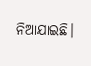ନିଆଯାଇଛି।